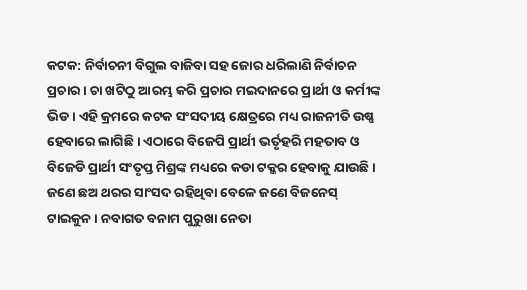କଟକ: ନିର୍ବାଚନୀ ବିଗୁଲ ବାଜିବା ସହ ଜୋର ଧରିଲାଣି ନିର୍ବାଚନ ପ୍ରଚାର । ଚା ଖଟିଠୁ ଆରମ୍ଭ କରି ପ୍ରଚାର ମଇଦାନରେ ପ୍ରାର୍ଥୀ ଓ କର୍ମୀଙ୍କ ଭିଡ । ଏହି କ୍ରମରେ କଟକ ସଂସଦୀୟ କ୍ଷେତ୍ରରେ ମଧ୍ୟ ରାଜନୀତି ଉଷ୍ଣ ହେବାରେ ଲାଗିଛି । ଏଠାରେ ବିଜେପି ପ୍ରାର୍ଥୀ ଭର୍ତୃହରି ମହତାବ ଓ ବିଜେଡି ପ୍ରାର୍ଥୀ ସଂତୃପ୍ତ ମିଶ୍ରଙ୍କ ମଧ୍ୟରେ କଡା ଟକ୍କର ହେବାକୁ ଯାଉଛି । ଜଣେ ଛଅ ଥରର ସାଂସଦ ରହିଥିବା ବେଳେ ଜଣେ ବିଜନେସ୍ ଟାଇକୁନ । ନବାଗତ ବନାମ ପୁରୁଖା ନେତା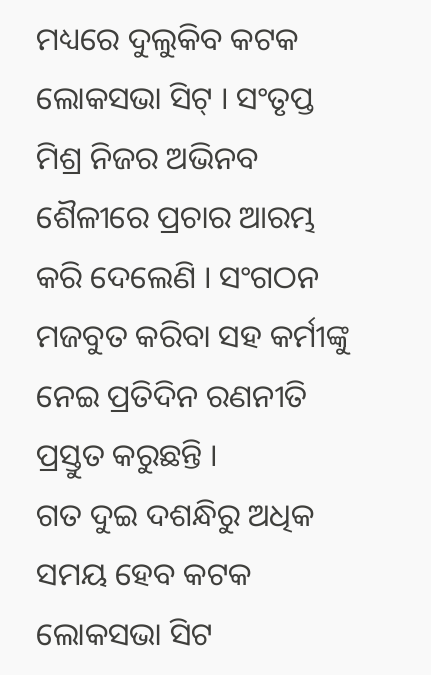ମଧ୍ୟରେ ଦୁଲୁକିବ କଟକ ଲୋକସଭା ସିଟ୍ । ସଂତୃପ୍ତ ମିଶ୍ର ନିଜର ଅଭିନବ ଶୈଳୀରେ ପ୍ରଚାର ଆରମ୍ଭ କରି ଦେଲେଣି । ସଂଗଠନ ମଜବୁତ କରିବା ସହ କର୍ମୀଙ୍କୁ ନେଇ ପ୍ରତିଦିନ ରଣନୀତି ପ୍ରସ୍ତୁତ କରୁଛନ୍ତି ।
ଗତ ଦୁଇ ଦଶନ୍ଧିରୁ ଅଧିକ ସମୟ ହେବ କଟକ ଲୋକସଭା ସିଟ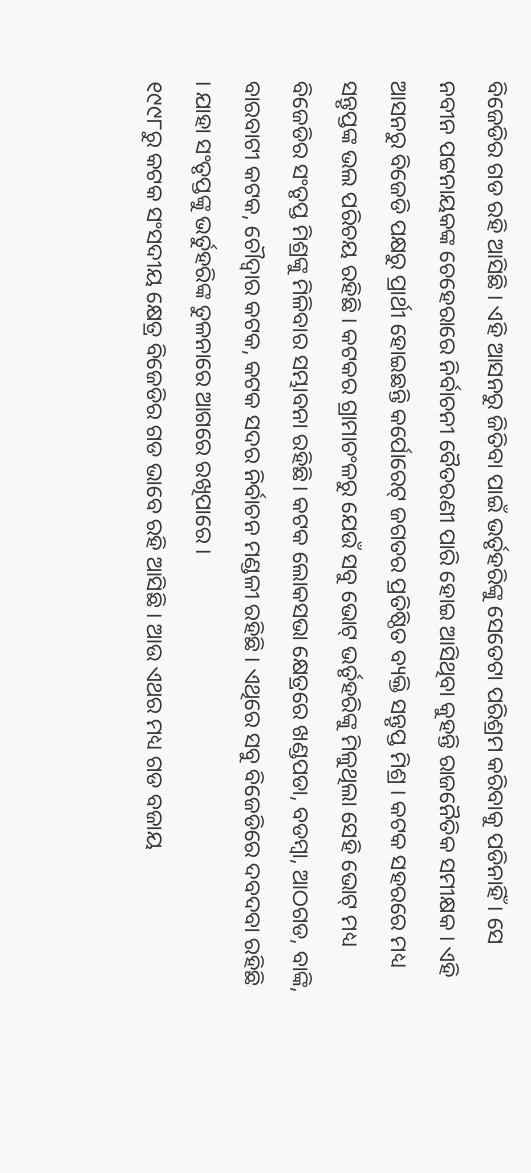ବିଜେଡିର ଗଡ ରହି ଆସିଛି । ଏହି ଆସନରୁ ଜିତିବା ପାଇଁ ଭର୍ତୃହରିଙ୍କୁ ସେତେଟା ପରିଶ୍ରମ କରିବାକୁ ପଡିନାହିଁ । ସେ ନବୀନ ପଟ୍ଟନାୟକଙ୍କ ଚେହେରାରେ ନିର୍ବାଚନୀ ବୈତରଣୀ ପାରି ହୋଇ ଆସିଥିବା କୁହନ୍ତି ରାଜନୈତିକ ସମୀକ୍ଷକ । ଏହି ଆସନରୁ ବିଜେଡି ପକ୍ଷରୁ ପ୍ରାର୍ଥୀ ହୋଇଛନ୍ତି କର୍ପୋରେଟ୍ ଜଗତର ପ୍ରତିଷ୍ଠିତ ବ୍ୟକ୍ତି ସନ୍ତୃପ୍ତ ମିଶ୍ର । କଟକ ସହରରେ ମଧ୍ୟ ସନ୍ତୃପ୍ତଙ୍କ ଭଲ ପରିଚୟ ରହିଛି । କଟକର ଗ୍ରାମାଚଂଳରୁ ଯେଉଁ ସବୁ ଭୋଟ୍ ଭର୍ତୃହରିଙ୍କୁ ମିଳୁଥିଲା ସେହି ଭୋଟ୍ ମଧ୍ୟ ବିଜେଡିର ସଂତୃପ୍ତ ମିଶ୍ରଙ୍କୁ ମିଳିବାର ସମ୍ଭାବନା ରହିଛି। କଟକ ଲୋକସଭା କ୍ଷେତ୍ରରେ ଖଣ୍ଡପଡା, ବଡମ୍ବା, ଆଠଗଡ, ବାଙ୍କି, ବାରବାଟୀ କଟକ, ଚୌଦ୍ୱାର କଟକ, କଟକ ସଦର ନିର୍ବାଚନ ମଣ୍ଡଳୀ ରହିଛି । ଏଥିରେ ସବୁ ବିଜେଡିରେ ଦବଦବା ରହିଛି । ଯାହା ସଂତୃପ୍ତଙ୍କୁ ଭର୍ତୁହରିଙ୍କ ତୁଳନାରେ ଆଗରେ ରଖିପାରେ ।
୧୯୯୮ରୁ କଟକ ସଂସଦୀୟ କ୍ଷେତ୍ର ବିଜେଡିର ଗଡ ଭାବେ ରହି ଆସିଛି । ଆଉ ଏଥର ମଧ୍ୟ ଗଡ ବଜାୟ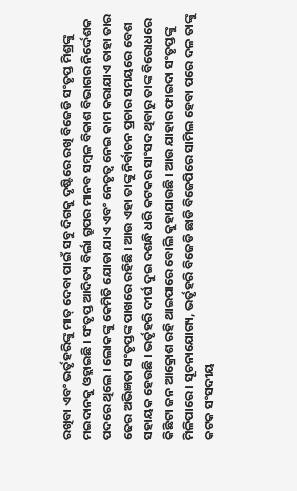ରଖିବା ଏବଂ ଭର୍ତୃହରିଙ୍କୁ ମାତ୍ ଦେବା ପାଇଁ ସବୁ ଦିଗକୁ ଦୃଷ୍ଟିରେ ରଖି ବିଜେଡି ସଂତୃପ୍ତ ମିଶ୍ରଙ୍କୁ ମଇଦାନକୁ ଓହ୍ଲାଇଛି । ସଂତୃପ୍ତ ଆଦିତ୍ୟ ବିର୍ଲା ଗ୍ରୁପର ମାନବ ସମ୍ବଳ ବିକାଶ ବିଭାଗର ନିର୍ଦ୍ଦେଶକ ପଦରେ ଥିଲେ । ଲୋକଙ୍କୁ କେମିତି ଯୋଡା ଯାଏ ଏବଂ ନେତୃତ୍ୱ ନେଇ କାମ କରାଯାଏ ତାହା ତାର ଢେର ଅଭିଜ୍ଞତା ସଂତୃପ୍ତଙ୍କ ପାଖରେ ରହିଛି । ଆଉ ଏହା ତାଙ୍କୁ ନିର୍ବାଚନ ପ୍ରଚାର ସମୟରେ ବେଶ ସହାୟକ ହେଉଛି । ଭର୍ତୃହରି ଦୀର୍ଘ ଦୁଇ ଦଶନ୍ଧି ଧରି କଟକର ସାଂସଦ ଥିବାରୁ ତାଙ୍କ ବିରୋଧରେ କିଛିଟା ଜନ ଆକ୍ରୋଶ ରହି ଥାଇପାରେ ବୋଲି କୁହାଯାଉଛି । ଆଉ ଯାହାର ଫାଇଦା ସଂତୃପ୍ତଙ୍କୁ ମିଳିପାରେ । ସୂଚନାଯୋଗ୍ୟ, ଭର୍ତୃହରି ବିଜେଡି ଛାଡି ବିଜେପିରେ ସାମିଲ ହେବା ପରେ ଦଳ ତାଙ୍କୁ କଟକ ସଂସଦୀୟ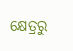କ୍ଷେତ୍ରରୁ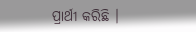ପ୍ରାର୍ଥୀ କରିଛି ।